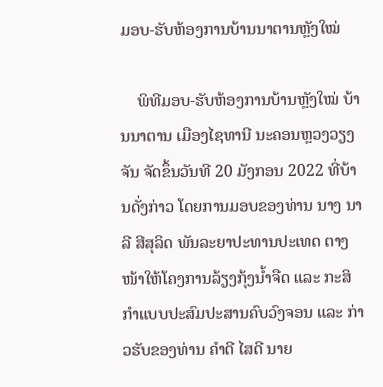ມອບ-ຮັບຫ້ອງການບ້ານນາຕານຫຼັງໃໝ່

    ພິທີມອບ-ຮັບຫ້ອງການບ້ານຫຼັງໃໝ່ ບ້ານນາຕານ ເມືອງໄຊທານີ ນະຄອນຫຼວງວຽງຈັນ ຈັດຂຶ້ນວັນທີ 20 ມັງກອນ 2022 ທີ່ບ້ານດັ່ງກ່າວ ໂດຍການມອບຂອງທ່ານ ນາງ ນາລີ ສີສຸລິດ ພັນລະຍາປະທານປະເທດ ຕາງໜ້າໃຫ້ໂຄງການລ້ຽງກຸ້ງນໍ້າຈືດ ແລະ ກະສິກໍາແບບປະສົມປະສານຄົບວົງຈອນ ແລະ ກ່າວຮັບຂອງທ່ານ ຄໍາດີ ໄສດີ ນາຍ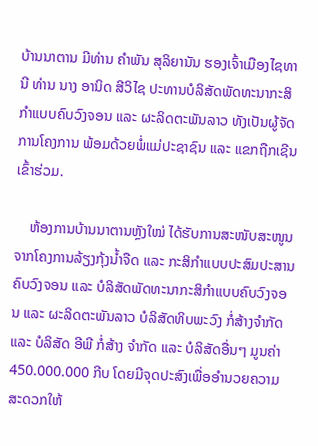ບ້ານນາຕານ ມີທ່ານ ຄໍາພັນ ສຸລິຍານັນ ຮອງເຈົ້າເມືອງໄຊທານີ ທ່ານ ນາງ ອານິດ ສີວິໄຊ ປະທານບໍລິສັດພັດທະນາກະສິກໍາແບບຄົບວົງຈອນ ແລະ ຜະລິດຕະພັນລາວ ທັງເປັນຜູ້ຈັດການໂຄງການ ພ້ອມດ້ວຍພໍ່ແມ່ປະຊາຊົນ ແລະ ແຂກຖືກເຊີນເຂົ້າຮ່ວມ.

    ຫ້ອງການບ້ານນາຕານຫຼັງໃໝ່ ໄດ້ຮັບການສະໜັບສະໜູນຈາກໂຄງການລ້ຽງກຸ້ງນໍ້າຈືດ ແລະ ກະສິກໍາແບບປະສົມປະສານຄົບວົງຈອນ ແລະ ບໍລິສັດພັດທະນາກະສິກໍາແບບຄົບວົງຈອນ ແລະ ຜະລິດຕະພັນລາວ ບໍລິສັດທິບພະວົງ ກໍ່ສ້າງຈໍາກັດ ແລະ ບໍລິສັດ ອີພີ ກໍ່ສ້າງ ຈໍາກັດ ແລະ ບໍລິສັດອື່ນໆ ມູນຄ່າ 450.000.000 ກີບ ໂດຍມີຈຸດປະສົງເພື່ອອໍານວຍຄວາມສະດວກໃຫ້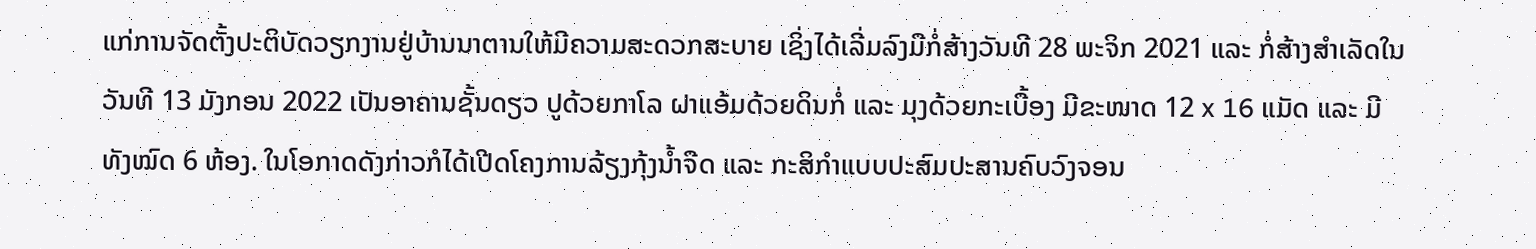ແກ່ການຈັດຕັ້ງປະຕິບັດວຽກງານຢູ່ບ້ານນາຕານໃຫ້ມີຄວາມສະດວກສະບາຍ ເຊິ່ງໄດ້ເລີ່ມລົງມືກໍ່ສ້າງວັນທີ 28 ພະຈິກ 2021 ແລະ ກໍ່ສ້າງສໍາເລັດໃນວັນທີ 13 ມັງກອນ 2022 ເປັນອາຄານຊັ້ນດຽວ ປູດ້ວຍກາໂລ ຝາແອ້ມດ້ວຍດິນກໍ່ ແລະ ມຸງດ້ວຍກະເບື້ອງ ມີຂະໜາດ 12 x 16 ແມັດ ແລະ ມີທັງໝົດ 6 ຫ້ອງ. ໃນໂອກາດດັງກ່າວກໍໄດ້ເປີດໂຄງການລ້ຽງກຸ້ງນໍ້າຈືດ ແລະ ກະສິກໍາແບບປະສົມປະສານຄົບວົງຈອນ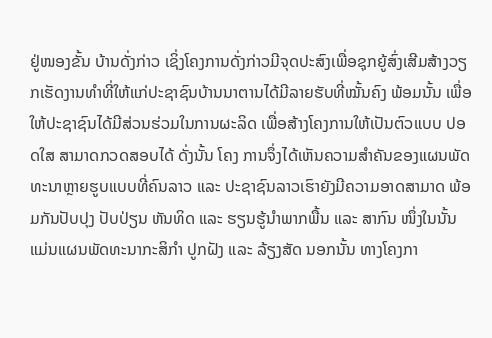ຢູ່ໜອງຂັ້ນ ບ້ານດັ່ງກ່າວ ເຊິ່ງໂຄງການດັ່ງກ່າວມີຈຸດປະສົງເພື່ອຊຸກຍູ້ສົ່ງເສີມສ້າງວຽກເຮັດງານທໍາທີ່ໃຫ້ແກ່ປະຊາຊົນບ້ານນາຕານໄດ້ມີລາຍຮັບທີ່ໝັ້ນຄົງ ພ້ອມນັ້ນ ເພື່ອໃຫ້ປະຊາຊົນໄດ້ມີສ່ວນຮ່ວມໃນການຜະລິດ ເພື່ອສ້າງໂຄງການໃຫ້ເປັນຕົວແບບ ປອດໃສ ສາມາດກວດສອບໄດ້ ດັ່ງນັ້ນ ໂຄງ ການຈຶ່ງໄດ້ເຫັນຄວາມສໍາຄັນຂອງແຜນພັດທະນາຫຼາຍຮູບແບບທີ່ຄົນລາວ ແລະ ປະຊາຊົນລາວເຮົາຍັງມີຄວາມອາດສາມາດ ພ້ອມກັນປັບປຸງ ປັບປ່ຽນ ຫັນທິດ ແລະ ຮຽນຮູ້ນໍາພາກພື້ນ ແລະ ສາກົນ ໜຶ່ງໃນນັ້ນແມ່ນແຜນພັດທະນາກະສິກໍາ ປູກຝັງ ແລະ ລ້ຽງສັດ ນອກນັ້ນ ທາງໂຄງກາ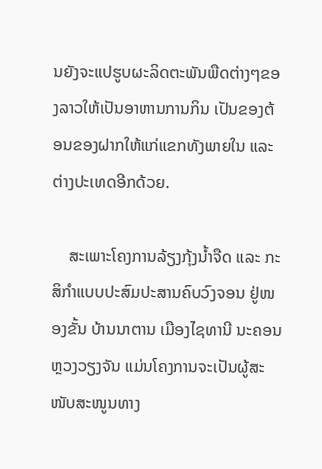ນຍັງຈະແປຮູບຜະລິດຕະພັນພືດຕ່າງໆຂອງລາວໃຫ້ເປັນອາຫານການກິນ ເປັນຂອງຕ້ອນຂອງຝາກໃຫ້ແກ່ແຂກທັງພາຍໃນ ແລະ ຕ່າງປະເທດອີກດ້ວຍ.

    ສະເພາະໂຄງການລ້ຽງກຸ້ງນໍ້າຈືດ ແລະ ກະສິກໍາແບບປະສົມປະສານຄົບວົງຈອນ ຢູ່ໜອງຂັ້ນ ບ້ານນາຕານ ເມືອງໄຊທານີ ນະຄອນຫຼວງວຽງຈັນ ແມ່ນໂຄງການຈະເປັນຜູ້ສະໜັບສະໜູນທາງ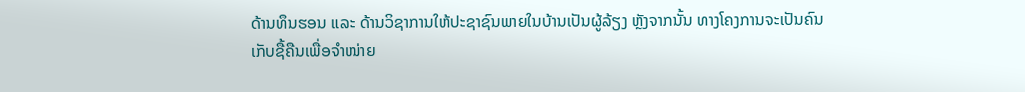ດ້ານທຶນຮອນ ແລະ ດ້ານວິຊາການໃຫ້ປະຊາຊົນພາຍໃນບ້ານເປັນຜູ້ລ້ຽງ ຫຼັງຈາກນັ້ນ ທາງໂຄງການຈະເປັນຄົນເກັບຊື້ຄືນເພື່ອຈໍາໜ່າຍ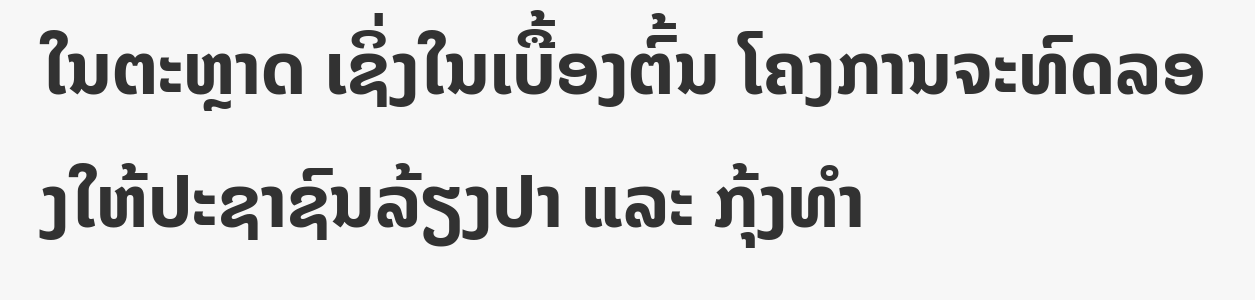ໃນຕະຫຼາດ ເຊິ່ງໃນເບື້ອງຕົ້ນ ໂຄງການຈະທົດລອງໃຫ້ປະຊາຊົນລ້ຽງປາ ແລະ ກຸ້ງທໍາ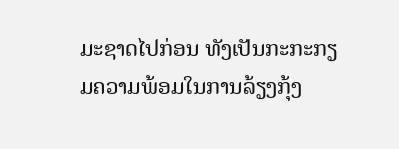ມະຊາດໄປກ່ອນ ທັງເປັນກະກະກຽມຄວາມພ້ອມໃນການລ້ຽງກຸ້ງ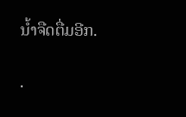ນໍ້າຈືດຕື່ມອີກ.

.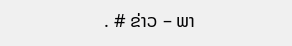. # ຂ່າວ – ພາ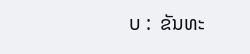ບ :  ຂັນທະ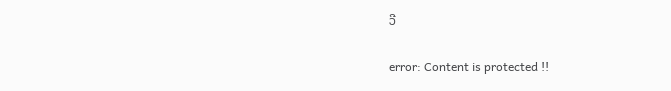ວີ

error: Content is protected !!